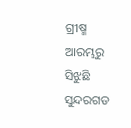ଗ୍ରୀଷ୍ମ ଆରମ୍ଭରୁ ସିଝୁଛି ସୁନ୍ଦରଗଡ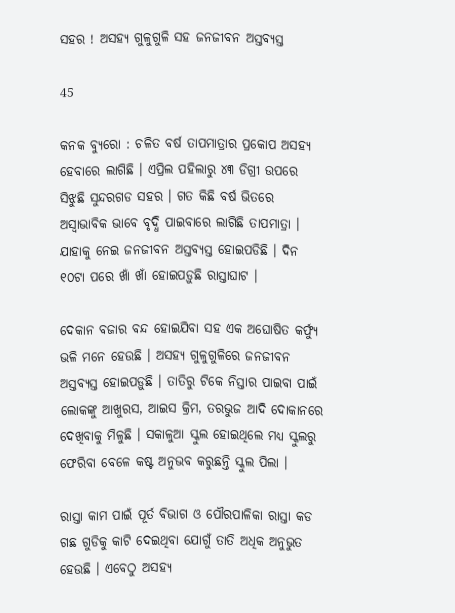ସହର ! ଅସହ୍ୟ ଗୁଳୁଗୁଳି ସହ ଜନଜୀବନ ଅସ୍ତବ୍ୟସ୍ତ

45

କନକ ବ୍ୟୁରୋ : ଚଳିତ ବର୍ଷ ତାପମାତ୍ରାର ପ୍ରକୋପ ଅସହ୍ୟ ହେବାରେ ଲାଗିଛି । ଏପ୍ରିଲ ପହିଲାରୁ ୪୩ ଡିଗ୍ରୀ ଉପରେ ସିଝୁଛି ସୁନ୍ଦରଗଡ ସହର । ଗତ କିଛି ବର୍ଷ ଭିତରେ ଅସ୍ୱାଭାବିକ ଭାବେ ବୃଦ୍ଧି ପାଇବାରେ ଲାଗିଛି ତାପମାତ୍ରା । ଯାହାକୁ ନେଇ ଜନଜୀବନ ଅସ୍ତବ୍ୟସ୍ତ ହୋଇପଡିଛି । ଦିନ ୧୦ଟା ପରେ ଖାଁ ଖାଁ ହୋଇପଡ଼ୁଛି ରାସ୍ତାଘାଟ ।

ଦେକାନ ବଜାର ବନ୍ଦ ହୋଇଯିବା ସହ ଏକ ଅଘୋଷିତ କର୍ଫ୍ୟୁ ଭଳି ମନେ ହେଉଛି । ଅସହ୍ୟ ଗୁଳୁଗୁଳିରେ ଜନଜୀବନ ଅସ୍ତବ୍ୟସ୍ତ ହୋଇପଡ଼ୁଛି । ତାତିରୁ ଟିକେ ନିସ୍ତାର ପାଇବା ପାଇଁ ଲୋକଙ୍କୁ ଆଖୁରସ, ଆଇସ କ୍ରିମ, ତରଭୁଜ ଆଦି ଦୋକାନରେ ଦେଖିବାକୁ ମିଳୁଛି । ସକାଳୁଆ ସ୍କୁଲ ହୋଇଥିଲେ ମଧ୍ୟ ସ୍କୁଲରୁ ଫେରିବା ବେଳେ କଷ୍ଟ ଅନୁଭବ କରୁଛନ୍ତି ସ୍କୁଲ ପିଲା ।

ରାସ୍ତା କାମ ପାଇଁ ପୂର୍ତ ବିଭାଗ ଓ ପୌରପାଳିକା ରାସ୍ତା କଡ ଗଛ ଗୁଡିକୁ କାଟି ଦେଇଥିବା ଯୋଗୁଁ ତାତି ଅଧିକ ଅନୁଭୁତ ହେଉଛି । ଏବେଠୁ ଅସହ୍ୟ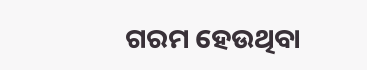ଗରମ ହେଉଥିବା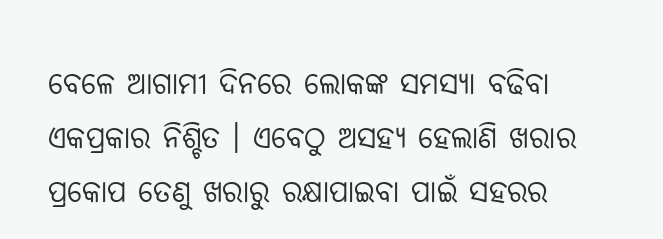ବେଳେ ଆଗାମୀ ଦିନରେ ଲୋକଙ୍କ ସମସ୍ୟା ବଢିବା ଏକପ୍ରକାର ନିଶ୍ଚିତ । ଏବେଠୁ ଅସହ୍ୟ ହେଲାଣି ଖରାର ପ୍ରକୋପ ତେଣୁ ଖରାରୁ ରକ୍ଷାପାଇବା ପାଇଁ ସହରର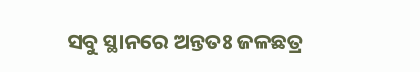ସବୁ ସ୍ଥାନରେ ଅନ୍ତତଃ ଜଳଛତ୍ର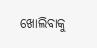ଖୋଲିବାକୁ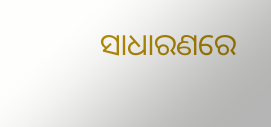ସାଧାରଣରେ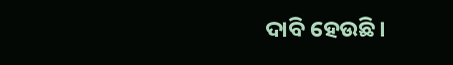ଦାବି ହେଉଛି ।